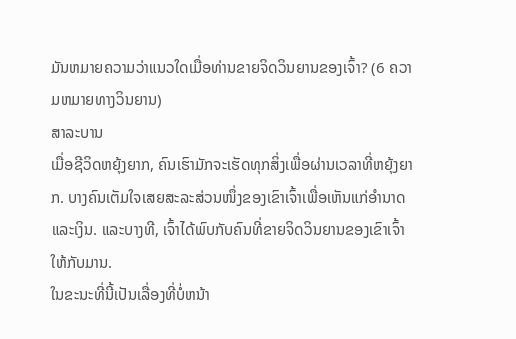ມັນຫມາຍຄວາມວ່າແນວໃດເມື່ອທ່ານຂາຍຈິດວິນຍານຂອງເຈົ້າ? (6 ຄວາມຫມາຍທາງວິນຍານ)
ສາລະບານ
ເມື່ອຊີວິດຫຍຸ້ງຍາກ, ຄົນເຮົາມັກຈະເຮັດທຸກສິ່ງເພື່ອຜ່ານເວລາທີ່ຫຍຸ້ງຍາກ. ບາງຄົນເຕັມໃຈເສຍສະລະສ່ວນໜຶ່ງຂອງເຂົາເຈົ້າເພື່ອເຫັນແກ່ອຳນາດແລະເງິນ. ແລະບາງທີ, ເຈົ້າໄດ້ພົບກັບຄົນທີ່ຂາຍຈິດວິນຍານຂອງເຂົາເຈົ້າໃຫ້ກັບມານ.
ໃນຂະນະທີ່ນີ້ເປັນເລື່ອງທີ່ບໍ່ຫນ້າ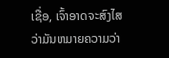ເຊື່ອ, ເຈົ້າອາດຈະສົງໄສວ່າມັນຫມາຍຄວາມວ່າ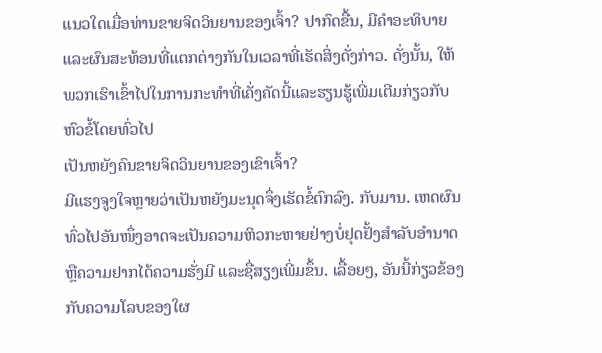ແນວໃດເມື່ອທ່ານຂາຍຈິດວິນຍານຂອງເຈົ້າ? ປາກົດຂື້ນ, ມີຄໍາອະທິບາຍແລະຜົນສະທ້ອນທີ່ແຕກຕ່າງກັນໃນເວລາທີ່ເຮັດສິ່ງດັ່ງກ່າວ. ດັ່ງນັ້ນ, ໃຫ້ພວກເຮົາເຂົ້າໄປໃນການກະທໍາທີ່ເຄັ່ງຄັດນີ້ແລະຮຽນຮູ້ເພີ່ມເຕີມກ່ຽວກັບຫົວຂໍ້ໂດຍທົ່ວໄປ
ເປັນຫຍັງຄົນຂາຍຈິດວິນຍານຂອງເຂົາເຈົ້າ?
ມີແຮງຈູງໃຈຫຼາຍວ່າເປັນຫຍັງມະນຸດຈຶ່ງເຮັດຂໍ້ຕົກລົງ. ກັບມານ. ເຫດຜົນທົ່ວໄປອັນໜຶ່ງອາດຈະເປັນຄວາມຫິວກະຫາຍຢ່າງບໍ່ຢຸດຢັ້ງສຳລັບອຳນາດ ຫຼືຄວາມຢາກໄດ້ຄວາມຮັ່ງມີ ແລະຊື່ສຽງເພີ່ມຂຶ້ນ. ເລື້ອຍໆ, ອັນນີ້ກ່ຽວຂ້ອງກັບຄວາມໂລບຂອງໃຜ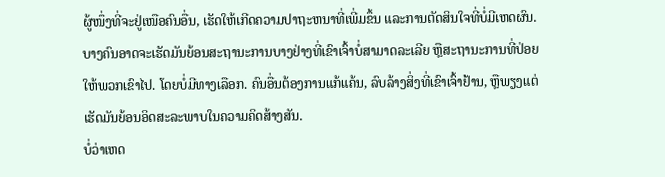ຜູ້ໜຶ່ງທີ່ຈະຢູ່ເໜືອຄົນອື່ນ, ເຮັດໃຫ້ເກີດຄວາມປາຖະຫນາທີ່ເພີ່ມຂຶ້ນ ແລະການຕັດສິນໃຈທີ່ບໍ່ມີເຫດຜົນ.
ບາງຄົນອາດຈະເຮັດມັນຍ້ອນສະຖານະການບາງຢ່າງທີ່ເຂົາເຈົ້າບໍ່ສາມາດລະເລີຍ ຫຼືສະຖານະການທີ່ປ່ອຍໃຫ້ພວກເຂົາໄປ. ໂດຍບໍ່ມີທາງເລືອກ. ຄົນອື່ນຕ້ອງການແກ້ແຄ້ນ, ລົບລ້າງສິ່ງທີ່ເຂົາເຈົ້າຢ້ານ, ຫຼືພຽງແຕ່ເຮັດມັນຍ້ອນອິດສະລະພາບໃນຄວາມຄິດສ້າງສັນ.
ບໍ່ວ່າເຫດ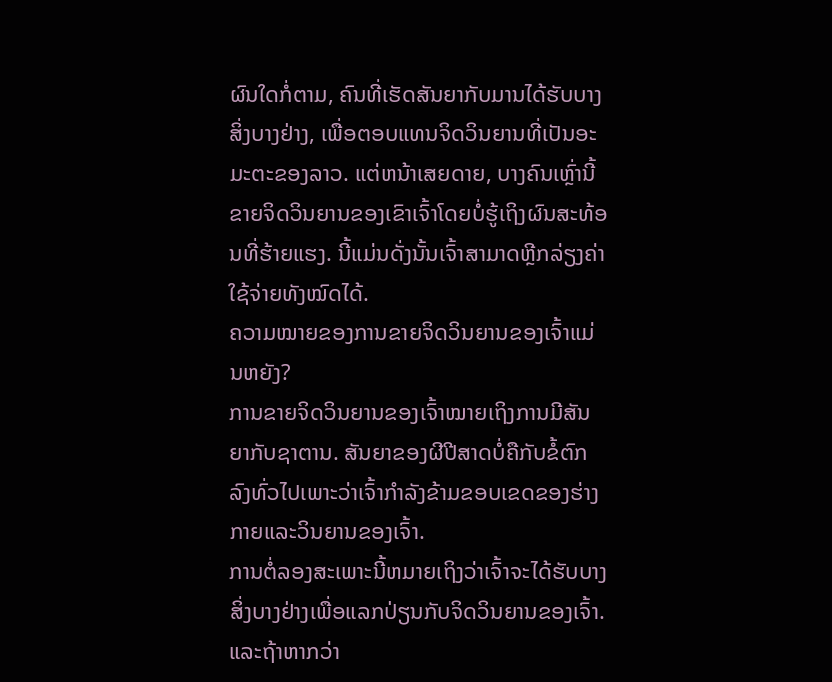ຜົນໃດກໍ່ຕາມ, ຄົນທີ່ເຮັດສັນຍາກັບມານໄດ້ຮັບບາງສິ່ງບາງຢ່າງ, ເພື່ອຕອບແທນຈິດວິນຍານທີ່ເປັນອະມະຕະຂອງລາວ. ແຕ່ຫນ້າເສຍດາຍ, ບາງຄົນເຫຼົ່ານີ້ຂາຍຈິດວິນຍານຂອງເຂົາເຈົ້າໂດຍບໍ່ຮູ້ເຖິງຜົນສະທ້ອນທີ່ຮ້າຍແຮງ. ນີ້ແມ່ນດັ່ງນັ້ນເຈົ້າສາມາດຫຼີກລ່ຽງຄ່າໃຊ້ຈ່າຍທັງໝົດໄດ້.
ຄວາມໝາຍຂອງການຂາຍຈິດວິນຍານຂອງເຈົ້າແມ່ນຫຍັງ?
ການຂາຍຈິດວິນຍານຂອງເຈົ້າໝາຍເຖິງການມີສັນຍາກັບຊາຕານ. ສັນຍາຂອງຜີປີສາດບໍ່ຄືກັບຂໍ້ຕົກລົງທົ່ວໄປເພາະວ່າເຈົ້າກໍາລັງຂ້າມຂອບເຂດຂອງຮ່າງກາຍແລະວິນຍານຂອງເຈົ້າ.
ການຕໍ່ລອງສະເພາະນີ້ຫມາຍເຖິງວ່າເຈົ້າຈະໄດ້ຮັບບາງສິ່ງບາງຢ່າງເພື່ອແລກປ່ຽນກັບຈິດວິນຍານຂອງເຈົ້າ. ແລະຖ້າຫາກວ່າ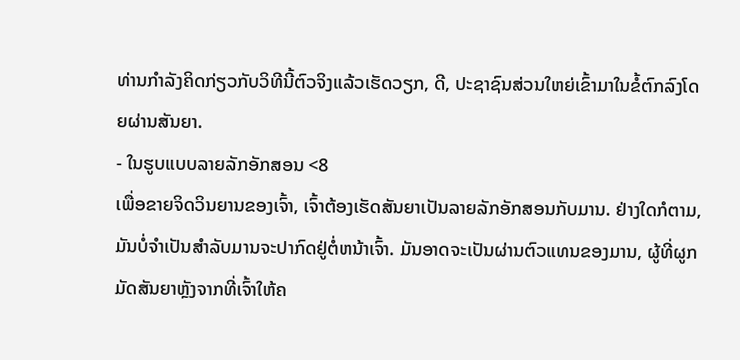ທ່ານກໍາລັງຄິດກ່ຽວກັບວິທີນີ້ຕົວຈິງແລ້ວເຮັດວຽກ, ດີ, ປະຊາຊົນສ່ວນໃຫຍ່ເຂົ້າມາໃນຂໍ້ຕົກລົງໂດຍຜ່ານສັນຍາ.
- ໃນຮູບແບບລາຍລັກອັກສອນ <8
ເພື່ອຂາຍຈິດວິນຍານຂອງເຈົ້າ, ເຈົ້າຕ້ອງເຮັດສັນຍາເປັນລາຍລັກອັກສອນກັບມານ. ຢ່າງໃດກໍຕາມ, ມັນບໍ່ຈໍາເປັນສໍາລັບມານຈະປາກົດຢູ່ຕໍ່ຫນ້າເຈົ້າ. ມັນອາດຈະເປັນຜ່ານຕົວແທນຂອງມານ, ຜູ້ທີ່ຜູກມັດສັນຍາຫຼັງຈາກທີ່ເຈົ້າໃຫ້ຄ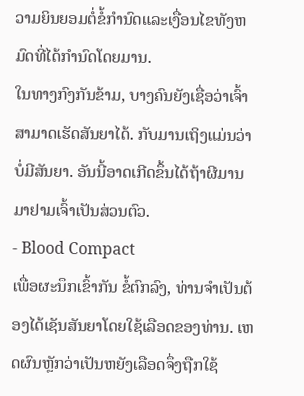ວາມຍິນຍອມຕໍ່ຂໍ້ກໍານົດແລະເງື່ອນໄຂທັງຫມົດທີ່ໄດ້ກໍານົດໂດຍມານ.
ໃນທາງກົງກັນຂ້າມ, ບາງຄົນຍັງເຊື່ອວ່າເຈົ້າສາມາດເຮັດສັນຍາໄດ້. ກັບມານເຖິງແມ່ນວ່າບໍ່ມີສັນຍາ. ອັນນີ້ອາດເກີດຂຶ້ນໄດ້ຖ້າຜີມານມາຢາມເຈົ້າເປັນສ່ວນຕົວ.
- Blood Compact
ເພື່ອຜະນຶກເຂົ້າກັນ ຂໍ້ຕົກລົງ, ທ່ານຈໍາເປັນຕ້ອງໄດ້ເຊັນສັນຍາໂດຍໃຊ້ເລືອດຂອງທ່ານ. ເຫດຜົນຫຼັກວ່າເປັນຫຍັງເລືອດຈຶ່ງຖືກໃຊ້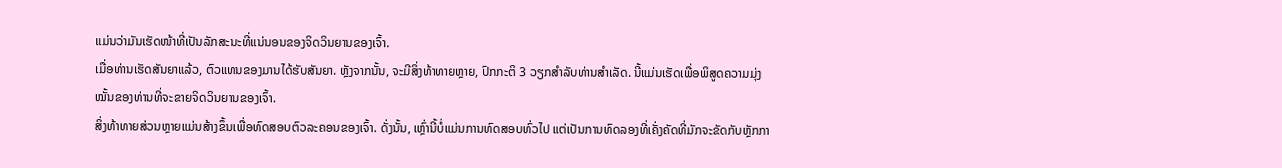ແມ່ນວ່າມັນເຮັດໜ້າທີ່ເປັນລັກສະນະທີ່ແນ່ນອນຂອງຈິດວິນຍານຂອງເຈົ້າ.
ເມື່ອທ່ານເຮັດສັນຍາແລ້ວ, ຕົວແທນຂອງມານໄດ້ຮັບສັນຍາ. ຫຼັງຈາກນັ້ນ, ຈະມີສິ່ງທ້າທາຍຫຼາຍ, ປົກກະຕິ 3 ວຽກສໍາລັບທ່ານສໍາເລັດ. ນີ້ແມ່ນເຮັດເພື່ອພິສູດຄວາມມຸ່ງໝັ້ນຂອງທ່ານທີ່ຈະຂາຍຈິດວິນຍານຂອງເຈົ້າ.
ສິ່ງທ້າທາຍສ່ວນຫຼາຍແມ່ນສ້າງຂຶ້ນເພື່ອທົດສອບຕົວລະຄອນຂອງເຈົ້າ. ດັ່ງນັ້ນ, ເຫຼົ່ານີ້ບໍ່ແມ່ນການທົດສອບທົ່ວໄປ ແຕ່ເປັນການທົດລອງທີ່ເຄັ່ງຄັດທີ່ມັກຈະຂັດກັບຫຼັກກາ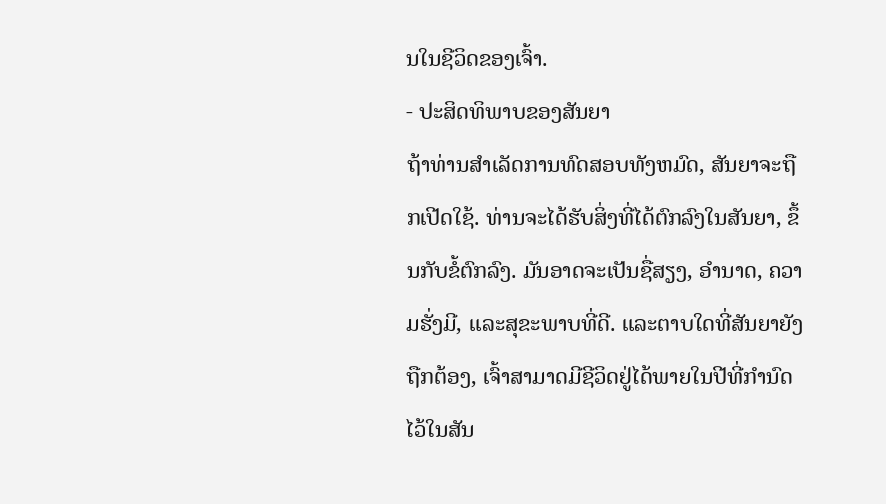ນໃນຊີວິດຂອງເຈົ້າ.
- ປະສິດທິພາບຂອງສັນຍາ
ຖ້າທ່ານສໍາເລັດການທົດສອບທັງຫມົດ, ສັນຍາຈະຖືກເປີດໃຊ້. ທ່ານຈະໄດ້ຮັບສິ່ງທີ່ໄດ້ຕົກລົງໃນສັນຍາ, ຂຶ້ນກັບຂໍ້ຕົກລົງ. ມັນອາດຈະເປັນຊື່ສຽງ, ອໍານາດ, ຄວາມຮັ່ງມີ, ແລະສຸຂະພາບທີ່ດີ. ແລະຕາບໃດທີ່ສັນຍາຍັງຖືກຕ້ອງ, ເຈົ້າສາມາດມີຊີວິດຢູ່ໄດ້ພາຍໃນປີທີ່ກຳນົດໄວ້ໃນສັນ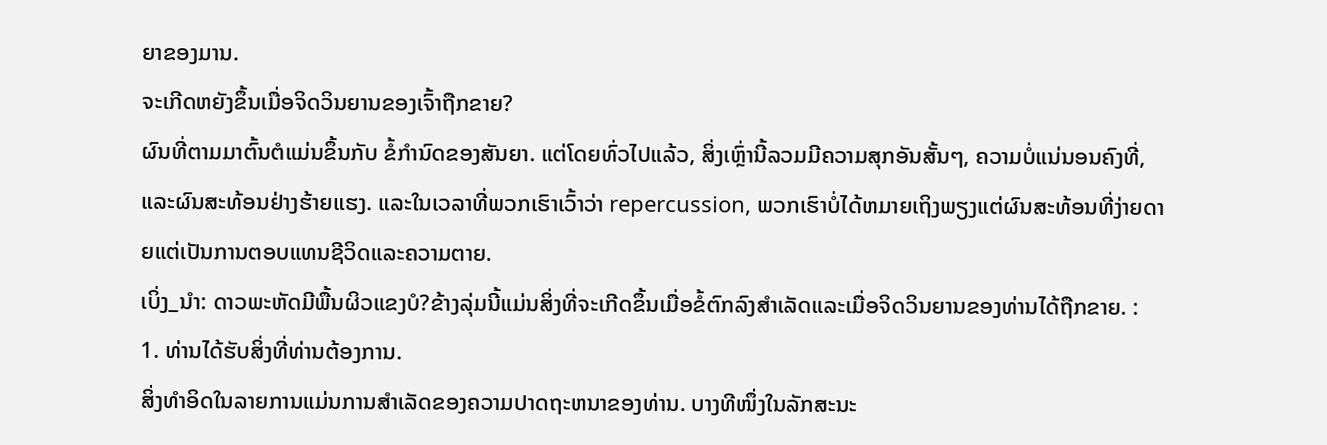ຍາຂອງມານ.
ຈະເກີດຫຍັງຂຶ້ນເມື່ອຈິດວິນຍານຂອງເຈົ້າຖືກຂາຍ?
ຜົນທີ່ຕາມມາຕົ້ນຕໍແມ່ນຂຶ້ນກັບ ຂໍ້ກໍານົດຂອງສັນຍາ. ແຕ່ໂດຍທົ່ວໄປແລ້ວ, ສິ່ງເຫຼົ່ານີ້ລວມມີຄວາມສຸກອັນສັ້ນໆ, ຄວາມບໍ່ແນ່ນອນຄົງທີ່, ແລະຜົນສະທ້ອນຢ່າງຮ້າຍແຮງ. ແລະໃນເວລາທີ່ພວກເຮົາເວົ້າວ່າ repercussion, ພວກເຮົາບໍ່ໄດ້ຫມາຍເຖິງພຽງແຕ່ຜົນສະທ້ອນທີ່ງ່າຍດາຍແຕ່ເປັນການຕອບແທນຊີວິດແລະຄວາມຕາຍ.
ເບິ່ງ_ນຳ: ດາວພະຫັດມີພື້ນຜິວແຂງບໍ?ຂ້າງລຸ່ມນີ້ແມ່ນສິ່ງທີ່ຈະເກີດຂຶ້ນເມື່ອຂໍ້ຕົກລົງສໍາເລັດແລະເມື່ອຈິດວິນຍານຂອງທ່ານໄດ້ຖືກຂາຍ. :
1. ທ່ານໄດ້ຮັບສິ່ງທີ່ທ່ານຕ້ອງການ.
ສິ່ງທໍາອິດໃນລາຍການແມ່ນການສໍາເລັດຂອງຄວາມປາດຖະຫນາຂອງທ່ານ. ບາງທີໜຶ່ງໃນລັກສະນະ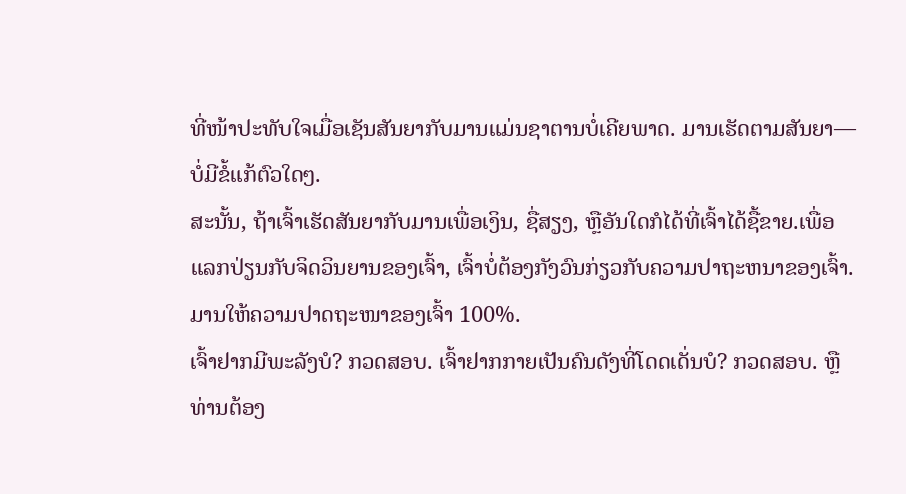ທີ່ໜ້າປະທັບໃຈເມື່ອເຊັນສັນຍາກັບມານແມ່ນຊາຕານບໍ່ເຄີຍພາດ. ມານເຮັດຕາມສັນຍາ—ບໍ່ມີຂໍ້ແກ້ຕົວໃດໆ.
ສະນັ້ນ, ຖ້າເຈົ້າເຮັດສັນຍາກັບມານເພື່ອເງິນ, ຊື່ສຽງ, ຫຼືອັນໃດກໍໄດ້ທີ່ເຈົ້າໄດ້ຊື້ຂາຍ.ເພື່ອແລກປ່ຽນກັບຈິດວິນຍານຂອງເຈົ້າ, ເຈົ້າບໍ່ຕ້ອງກັງວົນກ່ຽວກັບຄວາມປາຖະຫນາຂອງເຈົ້າ. ມານໃຫ້ຄວາມປາດຖະໜາຂອງເຈົ້າ 100%.
ເຈົ້າຢາກມີພະລັງບໍ? ກວດສອບ. ເຈົ້າຢາກກາຍເປັນຄົນດັງທີ່ໂດດເດັ່ນບໍ? ກວດສອບ. ຫຼືທ່ານຕ້ອງ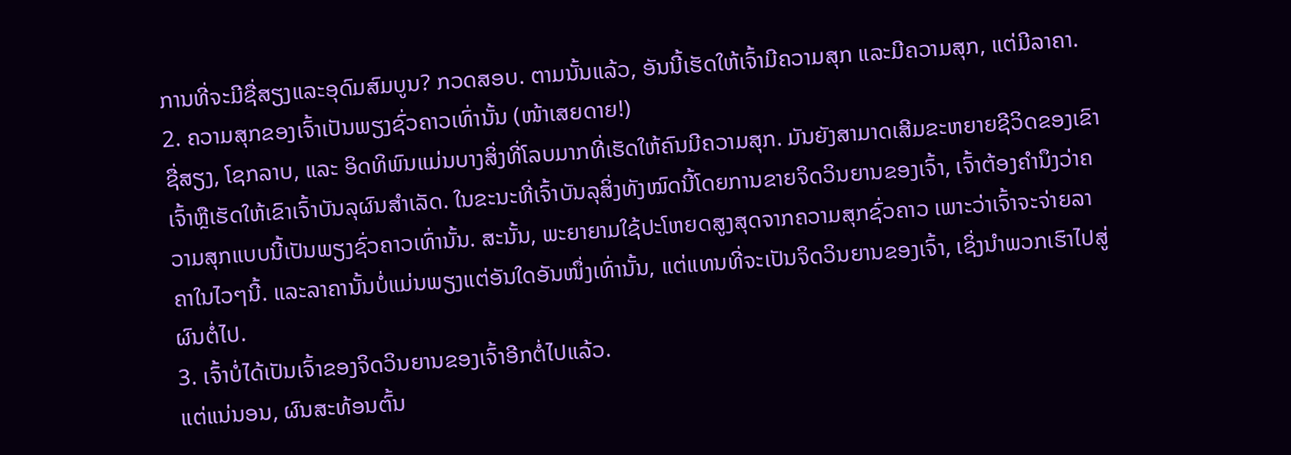ການທີ່ຈະມີຊື່ສຽງແລະອຸດົມສົມບູນ? ກວດສອບ. ຕາມນັ້ນແລ້ວ, ອັນນີ້ເຮັດໃຫ້ເຈົ້າມີຄວາມສຸກ ແລະມີຄວາມສຸກ, ແຕ່ມີລາຄາ.
2. ຄວາມສຸກຂອງເຈົ້າເປັນພຽງຊົ່ວຄາວເທົ່ານັ້ນ (ໜ້າເສຍດາຍ!)
ຊື່ສຽງ, ໂຊກລາບ, ແລະ ອິດທິພົນແມ່ນບາງສິ່ງທີ່ໂລບມາກທີ່ເຮັດໃຫ້ຄົນມີຄວາມສຸກ. ມັນຍັງສາມາດເສີມຂະຫຍາຍຊີວິດຂອງເຂົາເຈົ້າຫຼືເຮັດໃຫ້ເຂົາເຈົ້າບັນລຸຜົນສໍາເລັດ. ໃນຂະນະທີ່ເຈົ້າບັນລຸສິ່ງທັງໝົດນີ້ໂດຍການຂາຍຈິດວິນຍານຂອງເຈົ້າ, ເຈົ້າຕ້ອງຄຳນຶງວ່າຄວາມສຸກແບບນີ້ເປັນພຽງຊົ່ວຄາວເທົ່ານັ້ນ. ສະນັ້ນ, ພະຍາຍາມໃຊ້ປະໂຫຍດສູງສຸດຈາກຄວາມສຸກຊົ່ວຄາວ ເພາະວ່າເຈົ້າຈະຈ່າຍລາຄາໃນໄວໆນີ້. ແລະລາຄານັ້ນບໍ່ແມ່ນພຽງແຕ່ອັນໃດອັນໜຶ່ງເທົ່ານັ້ນ, ແຕ່ແທນທີ່ຈະເປັນຈິດວິນຍານຂອງເຈົ້າ, ເຊິ່ງນຳພວກເຮົາໄປສູ່ຜົນຕໍ່ໄປ.
3. ເຈົ້າບໍ່ໄດ້ເປັນເຈົ້າຂອງຈິດວິນຍານຂອງເຈົ້າອີກຕໍ່ໄປແລ້ວ.
ແຕ່ແນ່ນອນ, ຜົນສະທ້ອນຕົ້ນ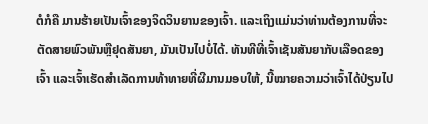ຕໍກໍຄື ມານຮ້າຍເປັນເຈົ້າຂອງຈິດວິນຍານຂອງເຈົ້າ. ແລະເຖິງແມ່ນວ່າທ່ານຕ້ອງການທີ່ຈະຕັດສາຍພົວພັນຫຼືຢຸດສັນຍາ, ມັນເປັນໄປບໍ່ໄດ້. ທັນທີທີ່ເຈົ້າເຊັນສັນຍາກັບເລືອດຂອງເຈົ້າ ແລະເຈົ້າເຮັດສຳເລັດການທ້າທາຍທີ່ຜີມານມອບໃຫ້, ນີ້ໝາຍຄວາມວ່າເຈົ້າໄດ້ປ່ຽນໄປ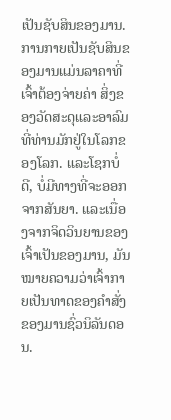ເປັນຊັບສິນຂອງມານ.
ການກາຍເປັນຊັບສິນຂອງມານແມ່ນລາຄາທີ່ເຈົ້າຕ້ອງຈ່າຍຄ່າ ສິ່ງຂອງວັດສະດຸແລະອາລົມທີ່ທ່ານມັກຢູ່ໃນໂລກຂອງໂລກ. ແລະໂຊກບໍ່ດີ, ບໍ່ມີທາງທີ່ຈະອອກຈາກສັນຍາ. ແລະເນື່ອງຈາກຈິດວິນຍານຂອງເຈົ້າເປັນຂອງມານ, ມັນໝາຍຄວາມວ່າເຈົ້າກາຍເປັນທາດຂອງຄຳສັ່ງຂອງມານຊົ່ວນິລັນດອນ.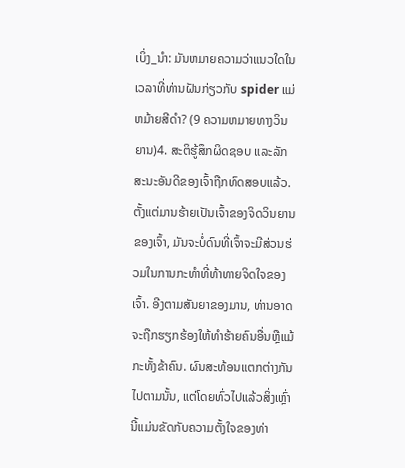ເບິ່ງ_ນຳ: ມັນຫມາຍຄວາມວ່າແນວໃດໃນເວລາທີ່ທ່ານຝັນກ່ຽວກັບ spider ແມ່ຫມ້າຍສີດໍາ? (9 ຄວາມຫມາຍທາງວິນຍານ)4. ສະຕິຮູ້ສຶກຜິດຊອບ ແລະລັກສະນະອັນດີຂອງເຈົ້າຖືກທົດສອບແລ້ວ.
ຕັ້ງແຕ່ມານຮ້າຍເປັນເຈົ້າຂອງຈິດວິນຍານຂອງເຈົ້າ, ມັນຈະບໍ່ດົນທີ່ເຈົ້າຈະມີສ່ວນຮ່ວມໃນການກະທຳທີ່ທ້າທາຍຈິດໃຈຂອງເຈົ້າ. ອີງຕາມສັນຍາຂອງມານ, ທ່ານອາດຈະຖືກຮຽກຮ້ອງໃຫ້ທໍາຮ້າຍຄົນອື່ນຫຼືແມ້ກະທັ້ງຂ້າຄົນ. ຜົນສະທ້ອນແຕກຕ່າງກັນໄປຕາມນັ້ນ, ແຕ່ໂດຍທົ່ວໄປແລ້ວສິ່ງເຫຼົ່ານີ້ແມ່ນຂັດກັບຄວາມຕັ້ງໃຈຂອງທ່າ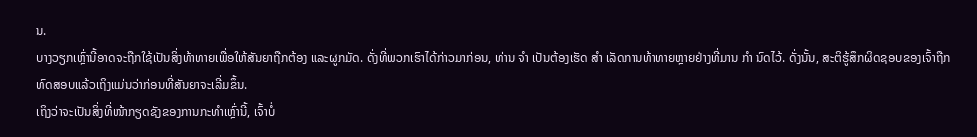ນ.
ບາງວຽກເຫຼົ່ານີ້ອາດຈະຖືກໃຊ້ເປັນສິ່ງທ້າທາຍເພື່ອໃຫ້ສັນຍາຖືກຕ້ອງ ແລະຜູກມັດ. ດັ່ງທີ່ພວກເຮົາໄດ້ກ່າວມາກ່ອນ, ທ່ານ ຈຳ ເປັນຕ້ອງເຮັດ ສຳ ເລັດການທ້າທາຍຫຼາຍຢ່າງທີ່ມານ ກຳ ນົດໄວ້. ດັ່ງນັ້ນ, ສະຕິຮູ້ສຶກຜິດຊອບຂອງເຈົ້າຖືກທົດສອບແລ້ວເຖິງແມ່ນວ່າກ່ອນທີ່ສັນຍາຈະເລີ່ມຂຶ້ນ.
ເຖິງວ່າຈະເປັນສິ່ງທີ່ໜ້າກຽດຊັງຂອງການກະທໍາເຫຼົ່ານີ້, ເຈົ້າບໍ່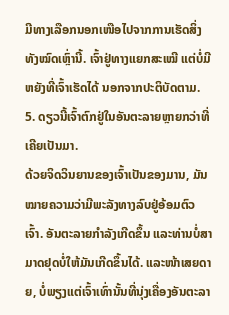ມີທາງເລືອກນອກເໜືອໄປຈາກການເຮັດສິ່ງທັງໝົດເຫຼົ່ານີ້. ເຈົ້າຢູ່ທາງແຍກສະເໝີ ແຕ່ບໍ່ມີຫຍັງທີ່ເຈົ້າເຮັດໄດ້ ນອກຈາກປະຕິບັດຕາມ.
5. ດຽວນີ້ເຈົ້າຕົກຢູ່ໃນອັນຕະລາຍຫຼາຍກວ່າທີ່ເຄີຍເປັນມາ.
ດ້ວຍຈິດວິນຍານຂອງເຈົ້າເປັນຂອງມານ, ມັນໝາຍຄວາມວ່າມີພະລັງທາງລົບຢູ່ອ້ອມຕົວເຈົ້າ. ອັນຕະລາຍກຳລັງເກີດຂຶ້ນ ແລະທ່ານບໍ່ສາມາດຢຸດບໍ່ໃຫ້ມັນເກີດຂຶ້ນໄດ້. ແລະໜ້າເສຍດາຍ, ບໍ່ພຽງແຕ່ເຈົ້າເທົ່ານັ້ນທີ່ນຸ່ງເຄື່ອງອັນຕະລາ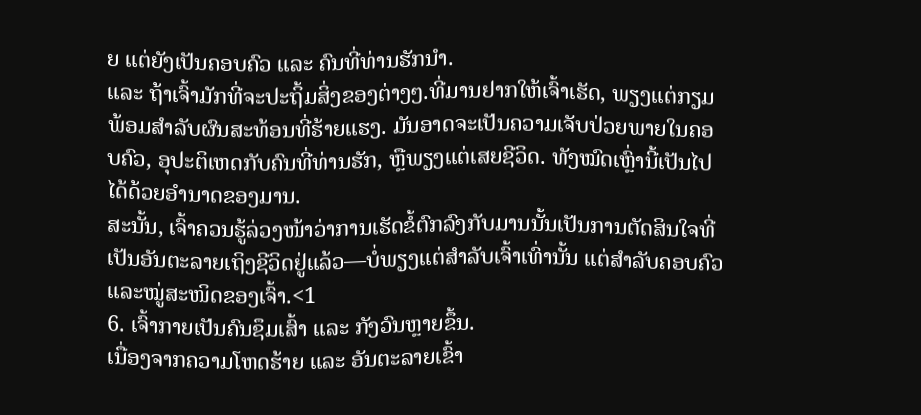ຍ ແຕ່ຍັງເປັນຄອບຄົວ ແລະ ຄົນທີ່ທ່ານຮັກນຳ.
ແລະ ຖ້າເຈົ້າມັກທີ່ຈະປະຖິ້ມສິ່ງຂອງຕ່າງໆ.ທີ່ມານຢາກໃຫ້ເຈົ້າເຮັດ, ພຽງແຕ່ກຽມພ້ອມສໍາລັບຜົນສະທ້ອນທີ່ຮ້າຍແຮງ. ມັນອາດຈະເປັນຄວາມເຈັບປ່ວຍພາຍໃນຄອບຄົວ, ອຸປະຕິເຫດກັບຄົນທີ່ທ່ານຮັກ, ຫຼືພຽງແຕ່ເສຍຊີວິດ. ທັງໝົດເຫຼົ່ານີ້ເປັນໄປໄດ້ດ້ວຍອຳນາດຂອງມານ.
ສະນັ້ນ, ເຈົ້າຄວນຮູ້ລ່ວງໜ້າວ່າການເຮັດຂໍ້ຕົກລົງກັບມານນັ້ນເປັນການຕັດສິນໃຈທີ່ເປັນອັນຕະລາຍເຖິງຊີວິດຢູ່ແລ້ວ—ບໍ່ພຽງແຕ່ສຳລັບເຈົ້າເທົ່ານັ້ນ ແຕ່ສຳລັບຄອບຄົວ ແລະໝູ່ສະໜິດຂອງເຈົ້າ.<1
6. ເຈົ້າກາຍເປັນຄົນຊຶມເສົ້າ ແລະ ກັງວົນຫຼາຍຂຶ້ນ.
ເນື່ອງຈາກຄວາມໂຫດຮ້າຍ ແລະ ອັນຕະລາຍເຂົ້າ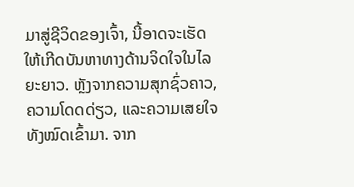ມາສູ່ຊີວິດຂອງເຈົ້າ, ນີ້ອາດຈະເຮັດໃຫ້ເກີດບັນຫາທາງດ້ານຈິດໃຈໃນໄລຍະຍາວ. ຫຼັງຈາກຄວາມສຸກຊົ່ວຄາວ, ຄວາມໂດດດ່ຽວ, ແລະຄວາມເສຍໃຈທັງໝົດເຂົ້າມາ. ຈາກ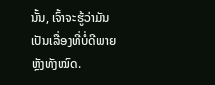ນັ້ນ, ເຈົ້າຈະຮູ້ວ່າມັນເປັນເລື່ອງທີ່ບໍ່ດີພາຍຫຼັງທັງໝົດ.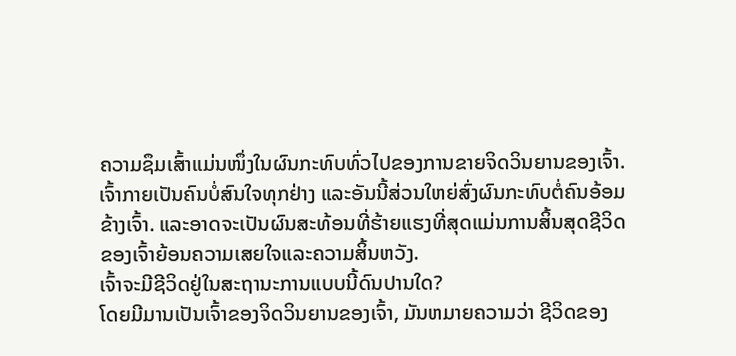ຄວາມຊຶມເສົ້າແມ່ນໜຶ່ງໃນຜົນກະທົບທົ່ວໄປຂອງການຂາຍຈິດວິນຍານຂອງເຈົ້າ. ເຈົ້າກາຍເປັນຄົນບໍ່ສົນໃຈທຸກຢ່າງ ແລະອັນນີ້ສ່ວນໃຫຍ່ສົ່ງຜົນກະທົບຕໍ່ຄົນອ້ອມຂ້າງເຈົ້າ. ແລະອາດຈະເປັນຜົນສະທ້ອນທີ່ຮ້າຍແຮງທີ່ສຸດແມ່ນການສິ້ນສຸດຊີວິດຂອງເຈົ້າຍ້ອນຄວາມເສຍໃຈແລະຄວາມສິ້ນຫວັງ.
ເຈົ້າຈະມີຊີວິດຢູ່ໃນສະຖານະການແບບນີ້ດົນປານໃດ?
ໂດຍມີມານເປັນເຈົ້າຂອງຈິດວິນຍານຂອງເຈົ້າ, ມັນຫມາຍຄວາມວ່າ ຊີວິດຂອງ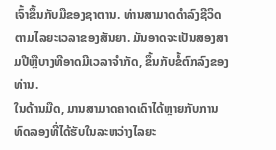ເຈົ້າຂຶ້ນກັບມືຂອງຊາຕານ. ທ່ານສາມາດດໍາລົງຊີວິດຕາມໄລຍະເວລາຂອງສັນຍາ. ມັນອາດຈະເປັນສອງສາມປີຫຼືບາງທີອາດມີເວລາຈໍາກັດ, ຂຶ້ນກັບຂໍ້ຕົກລົງຂອງທ່ານ.
ໃນດ້ານມືດ, ມານສາມາດຄາດເດົາໄດ້ຫຼາຍກັບການທົດລອງທີ່ໄດ້ຮັບໃນລະຫວ່າງໄລຍະ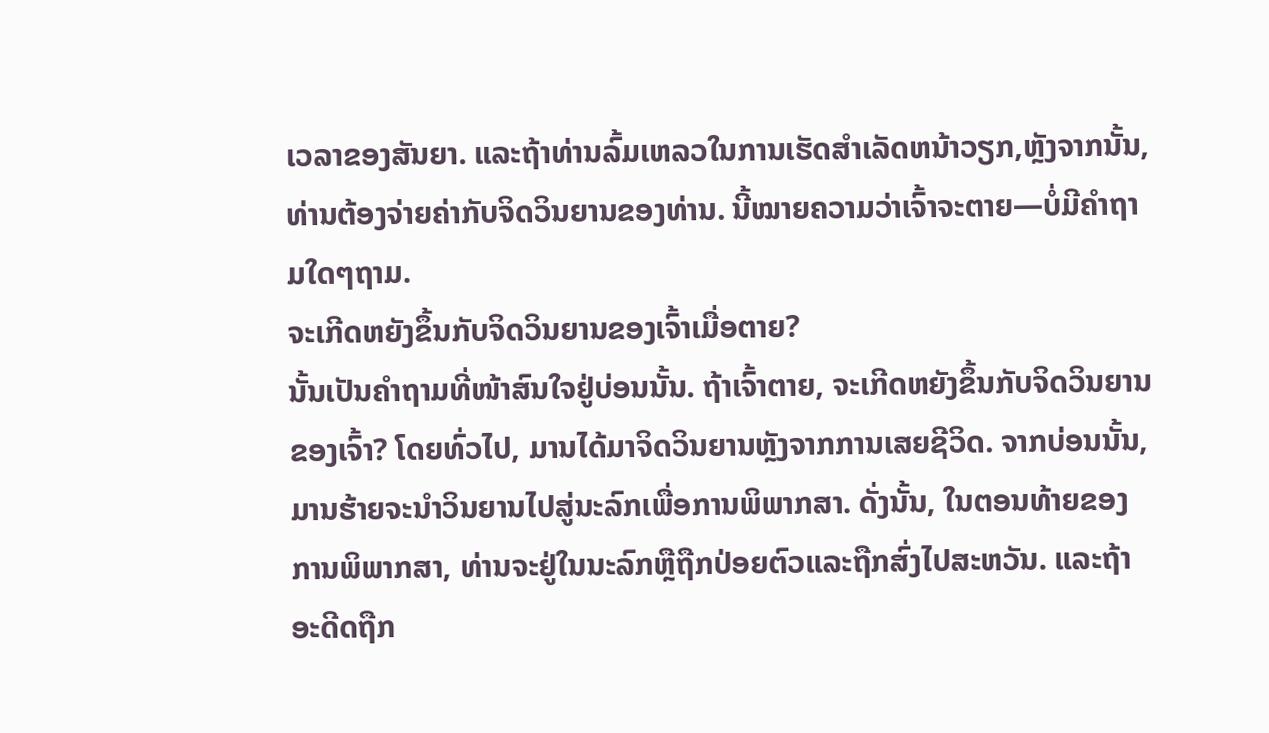ເວລາຂອງສັນຍາ. ແລະຖ້າທ່ານລົ້ມເຫລວໃນການເຮັດສໍາເລັດຫນ້າວຽກ,ຫຼັງຈາກນັ້ນ, ທ່ານຕ້ອງຈ່າຍຄ່າກັບຈິດວິນຍານຂອງທ່ານ. ນີ້ໝາຍຄວາມວ່າເຈົ້າຈະຕາຍ—ບໍ່ມີຄຳຖາມໃດໆຖາມ.
ຈະເກີດຫຍັງຂຶ້ນກັບຈິດວິນຍານຂອງເຈົ້າເມື່ອຕາຍ?
ນັ້ນເປັນຄຳຖາມທີ່ໜ້າສົນໃຈຢູ່ບ່ອນນັ້ນ. ຖ້າເຈົ້າຕາຍ, ຈະເກີດຫຍັງຂຶ້ນກັບຈິດວິນຍານຂອງເຈົ້າ? ໂດຍທົ່ວໄປ, ມານໄດ້ມາຈິດວິນຍານຫຼັງຈາກການເສຍຊີວິດ. ຈາກບ່ອນນັ້ນ, ມານຮ້າຍຈະນໍາວິນຍານໄປສູ່ນະລົກເພື່ອການພິພາກສາ. ດັ່ງນັ້ນ, ໃນຕອນທ້າຍຂອງການພິພາກສາ, ທ່ານຈະຢູ່ໃນນະລົກຫຼືຖືກປ່ອຍຕົວແລະຖືກສົ່ງໄປສະຫວັນ. ແລະຖ້າອະດີດຖືກ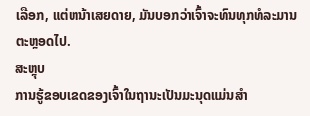ເລືອກ, ແຕ່ຫນ້າເສຍດາຍ, ມັນບອກວ່າເຈົ້າຈະທົນທຸກທໍລະມານຕະຫຼອດໄປ.
ສະຫຼຸບ
ການຮູ້ຂອບເຂດຂອງເຈົ້າໃນຖານະເປັນມະນຸດແມ່ນສໍາ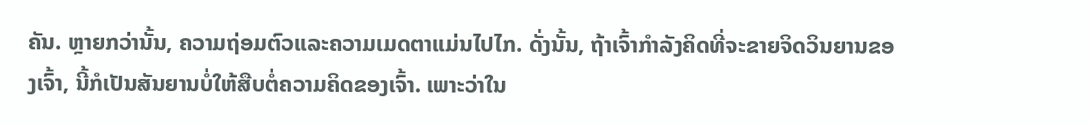ຄັນ. ຫຼາຍກວ່ານັ້ນ, ຄວາມຖ່ອມຕົວແລະຄວາມເມດຕາແມ່ນໄປໄກ. ດັ່ງນັ້ນ, ຖ້າເຈົ້າກຳລັງຄິດທີ່ຈະຂາຍຈິດວິນຍານຂອງເຈົ້າ, ນີ້ກໍເປັນສັນຍານບໍ່ໃຫ້ສືບຕໍ່ຄວາມຄິດຂອງເຈົ້າ. ເພາະວ່າໃນ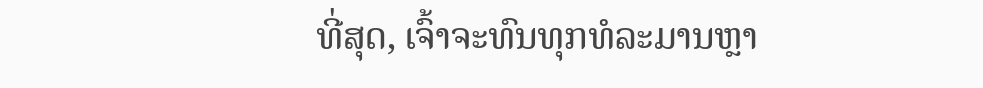ທີ່ສຸດ, ເຈົ້າຈະທົນທຸກທໍລະມານຫຼາ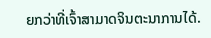ຍກວ່າທີ່ເຈົ້າສາມາດຈິນຕະນາການໄດ້.